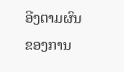ອີງຕາມຜົນຂອງການ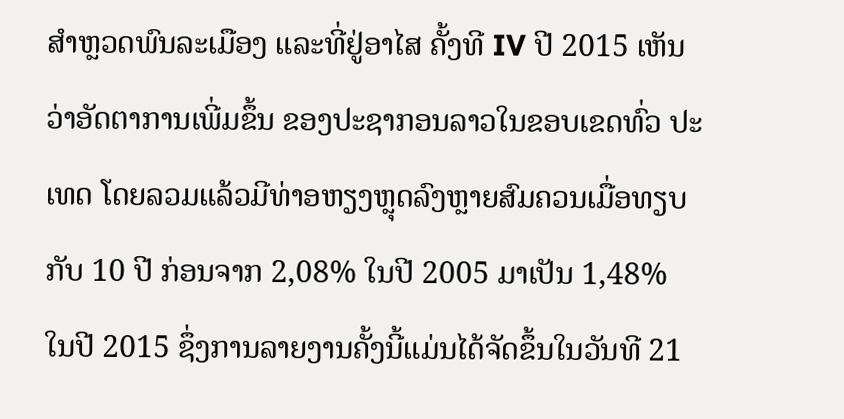ສຳຫຼວດພົນລະເມືອງ ແລະທີ່ຢູ່ອາໄສ ຄັ້ງທີ IV ປີ 2015 ເຫັນວ່າອັດຕາການເພີ່ມຂຶ້ນ ຂອງປະຊາກອນລາວໃນຂອບເຂດທົ່ວ ປະເທດ ໂດຍລວມແລ້ວມີທ່າອຫຽງຫຼຸດລົງຫຼາຍສົມຄວນເມື່ອທຽບກັບ 10 ປີ ກ່ອນຈາກ 2,08% ໃນປີ 2005 ມາເປັນ 1,48% ໃນປີ 2015 ຊຶ່ງການລາຍງານຄັ້ງນີ້ແມ່ນໄດ້ຈັດຂຶ້ນໃນວັນທີ 21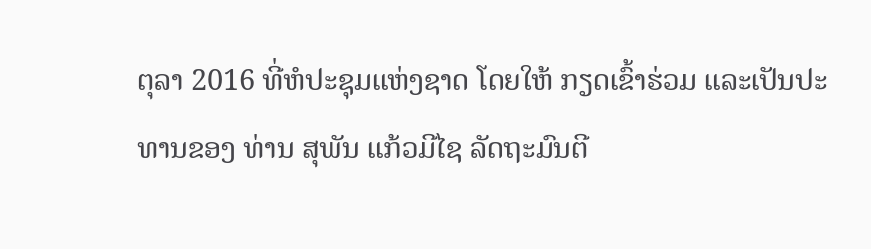ຕຸລາ 2016 ທີ່ຫໍປະຊຸມແຫ່ງຊາດ ໂດຍໃຫ້ ກຽດເຂົ້າຮ່ວມ ແລະເປັນປະທານຂອງ ທ່ານ ສຸພັນ ແກ້ວມີໄຊ ລັດຖະມົນຕີ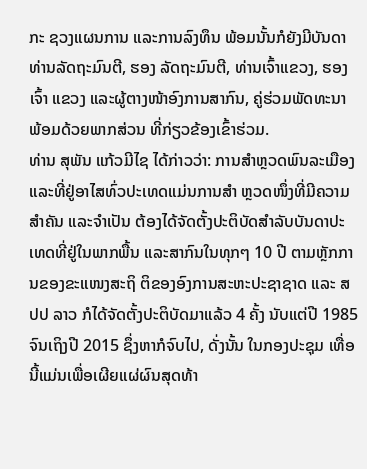ກະ ຊວງແຜນການ ແລະການລົງທຶນ ພ້ອມນັ້ນກໍຍັງມີບັນດາທ່ານລັດຖະມົນຕີ, ຮອງ ລັດຖະມົນຕີ, ທ່ານເຈົ້າແຂວງ, ຮອງເຈົ້າ ແຂວງ ແລະຜູ້ຕາງໜ້າອົງການສາກົນ, ຄູ່ຮ່ວມພັດທະນາ ພ້ອມດ້ວຍພາກສ່ວນ ທີ່ກ່ຽວຂ້ອງເຂົ້າຮ່ວມ.
ທ່ານ ສຸພັນ ແກ້ວມີໄຊ ໄດ້ກ່າວວ່າ: ການສຳຫຼວດພົນລະເມືອງແລະທີ່ຢູ່ອາໄສທົ່ວປະເທດແມ່ນການສຳ ຫຼວດໜຶ່ງທີ່ມີຄວາມສຳຄັນ ແລະຈຳເປັນ ຕ້ອງໄດ້ຈັດຕັ້ງປະຕິບັດສຳລັບບັນດາປະເທດທີ່ຢູ່ໃນພາກພື້ນ ແລະສາກົນໃນທຸກໆ 10 ປີ ຕາມຫຼັກການຂອງຂະແໜງສະຖິ ຕິຂອງອົງການສະຫະປະຊາຊາດ ແລະ ສປປ ລາວ ກໍໄດ້ຈັດຕັ້ງປະຕິບັດມາແລ້ວ 4 ຄັ້ງ ນັບແຕ່ປີ 1985 ຈົນເຖິງປີ 2015 ຊຶ່ງຫາກໍຈົບໄປ, ດັ່ງນັ້ນ ໃນກອງປະຊຸມ ເທື່ອນີ້ແມ່ນເພື່ອເຜີຍແຜ່ຜົນສຸດທ້າ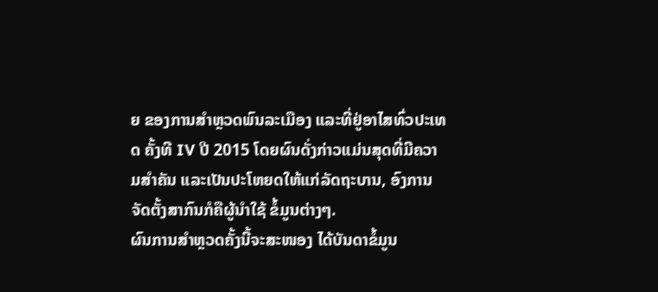ຍ ຂອງການສຳຫຼວດພົນລະເມືອງ ແລະທີ່ຢູ່ອາໄສທົ່ວປະເທດ ຄັ້ງທີ IV ປີ 2015 ໂດຍຜົນດັ່ງກ່າວແມ່ນສຸດທີ່ມີຄວາມສຳຄັນ ແລະເປັນປະໂຫຍດໃຫ້ແກ່ລັດຖະບານ, ອົງການຈັດຕັ້ງສາກົນກໍຄືຜູ້ນຳໃຊ້ ຂໍ້ມູນຕ່າງໆ.
ຜົນການສຳຫຼວດຄັ້ງນີ້ຈະສະໜອງ ໄດ້ບັນດາຂໍ້ມູນ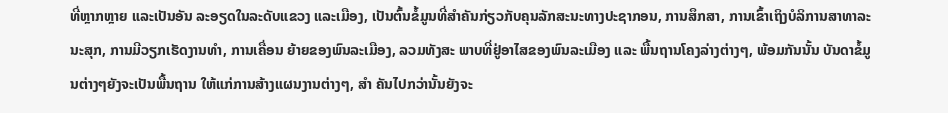ທີ່ຫຼາກຫຼາຍ ແລະເປັນອັນ ລະອຽດໃນລະດັບແຂວງ ແລະເມືອງ, ເປັນຕົ້ນຂໍ້ມູນທີ່ສຳຄັນກ່ຽວກັບຄຸນລັກສະນະທາງປະຊາກອນ, ການສຶກສາ, ການເຂົ້າເຖິງບໍລິການສາທາລະນະສຸກ, ການມີວຽກເຮັດງານທຳ, ການເຄື່ອນ ຍ້າຍຂອງພົນລະເມືອງ, ລວມທັງສະ ພາບທີ່ຢູ່ອາໄສຂອງພົນລະເມືອງ ແລະ ພື້ນຖານໂຄງລ່າງຕ່າງໆ, ພ້ອມກັນນັ້ນ ບັນດາຂໍ້ມູນຕ່າງໆຍັງຈະເປັນພື້ນຖານ ໃຫ້ແກ່ການສ້າງແຜນງານຕ່າງໆ, ສຳ ຄັນໄປກວ່ານັ້ນຍັງຈະ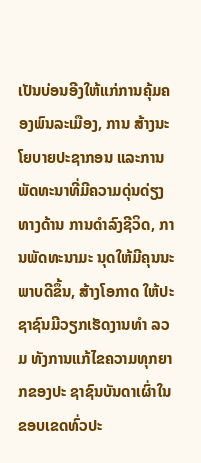ເປັນບ່ອນອີງໃຫ້ແກ່ການຄຸ້ມຄອງພົນລະເມືອງ, ການ ສ້າງນະໂຍບາຍປະຊາກອນ ແລະການ ພັດທະນາທີ່ມີຄວາມດຸ່ນດ່ຽງທາງດ້ານ ການດຳລົງຊີວິດ, ການພັດທະນາມະ ນຸດໃຫ້ມີຄຸນນະພາບດີຂຶ້ນ, ສ້າງໂອກາດ ໃຫ້ປະຊາຊົນມີວຽກເຮັດງານທຳ ລວມ ທັງການແກ້ໄຂຄວາມທຸກຍາກຂອງປະ ຊາຊົນບັນດາເຜົ່າໃນຂອບເຂດທົ່ວປະ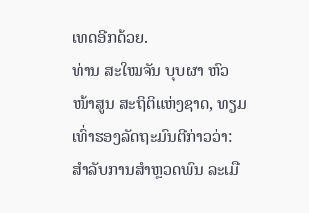ເທດອີກດ້ວຍ.
ທ່ານ ສະໃໝຈັນ ບຸບຜາ ຫົວໜ້າສູນ ສະຖິຕິແຫ່ງຊາດ, ທຽມເທົ່າຮອງລັດຖະມົນຕີກ່າວວ່າ: ສຳລັບການສຳຫຼວດພົນ ລະເມື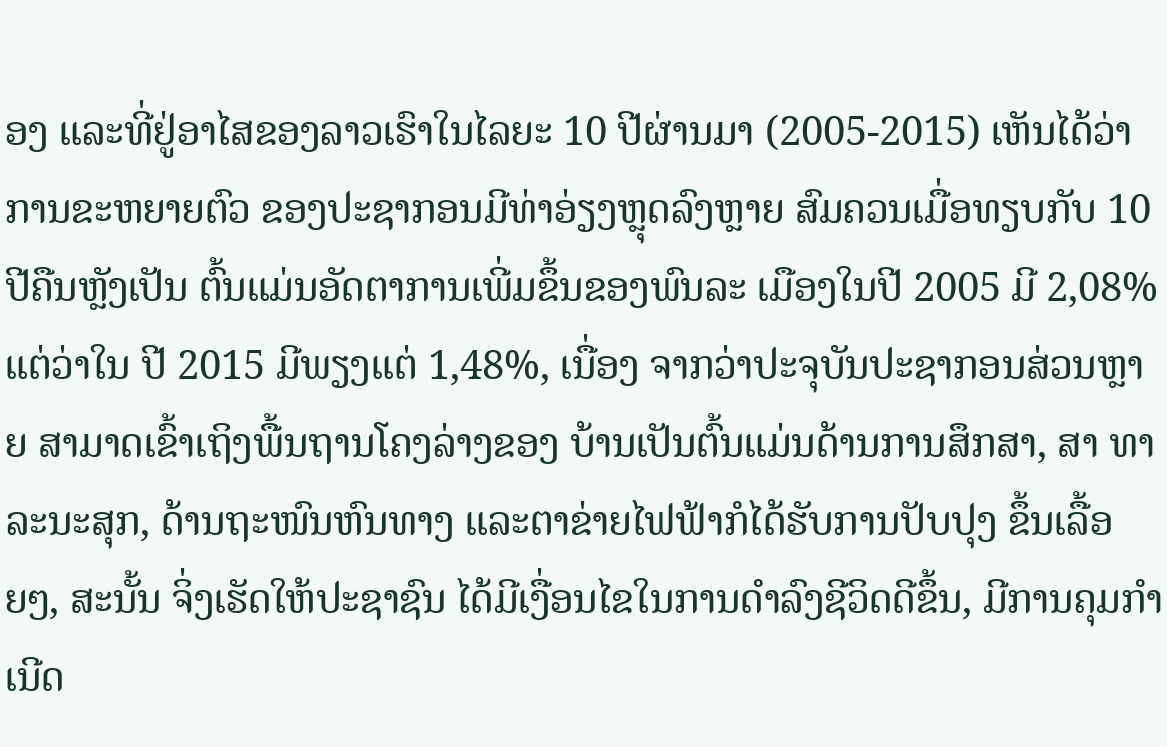ອງ ແລະທີ່ຢູ່ອາໄສຂອງລາວເຮົາໃນໄລຍະ 10 ປີຜ່ານມາ (2005-2015) ເຫັນໄດ້ວ່າການຂະຫຍາຍຕົວ ຂອງປະຊາກອນມີທ່າອ່ຽງຫຼຸດລົງຫຼາຍ ສົມຄວນເມື່ອທຽບກັບ 10 ປີຄືນຫຼັງເປັນ ຕົ້ນແມ່ນອັດຕາການເພີ່ມຂຶ້ນຂອງພົນລະ ເມືອງໃນປີ 2005 ມີ 2,08% ແຕ່ວ່າໃນ ປີ 2015 ມີພຽງແຕ່ 1,48%, ເນື່ອງ ຈາກວ່າປະຈຸບັນປະຊາກອນສ່ວນຫຼາຍ ສາມາດເຂົ້າເຖິງພື້ນຖານໂຄງລ່າງຂອງ ບ້ານເປັນຕົ້ນແມ່ນດ້ານການສຶກສາ, ສາ ທາລະນະສຸກ, ດ້ານຖະໜົນຫົນທາງ ແລະຕາຂ່າຍໄຟຟ້າກໍໄດ້ຮັບການປັບປຸງ ຂຶ້ນເລື້ອຍໆ, ສະນັ້ນ ຈິ່ງເຮັດໃຫ້ປະຊາຊົນ ໄດ້ມີເງື່ອນໄຂໃນການດຳລົງຊີວິດດີຂຶ້ນ, ມີການຄຸມກຳເນີດ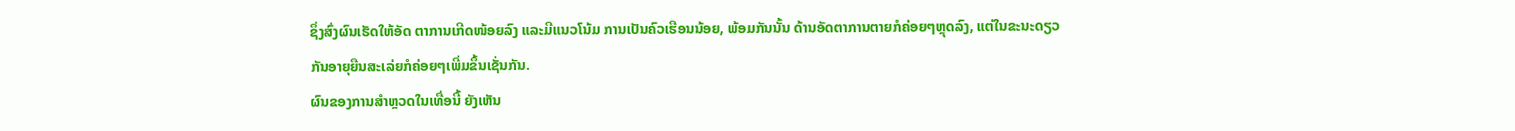ຊຶ່ງສົ່ງຜົນເຮັດໃຫ້ອັດ ຕາການເກີດໜ້ອຍລົງ ແລະມີແນວໂນ້ມ ການເປັນຄົວເຮືອນນ້ອຍ, ພ້ອມກັນນັ້ນ ດ້ານອັດຕາການຕາຍກໍຄ່ອຍໆຫຼຸດລົງ, ແຕ່ໃນຂະນະດຽວກັນອາຍຸຍືນສະເລ່ຍກໍຄ່ອຍໆເພີ່ມຂຶ້ນເຊັ່ນກັນ.
ຜົນຂອງການສຳຫຼວດໃນເທື່ອນີ້ ຍັງເຫັນ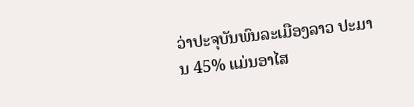ວ່າປະຈຸບັນພົນລະເມືອງລາວ ປະມານ 45% ແມ່ນອາໄສ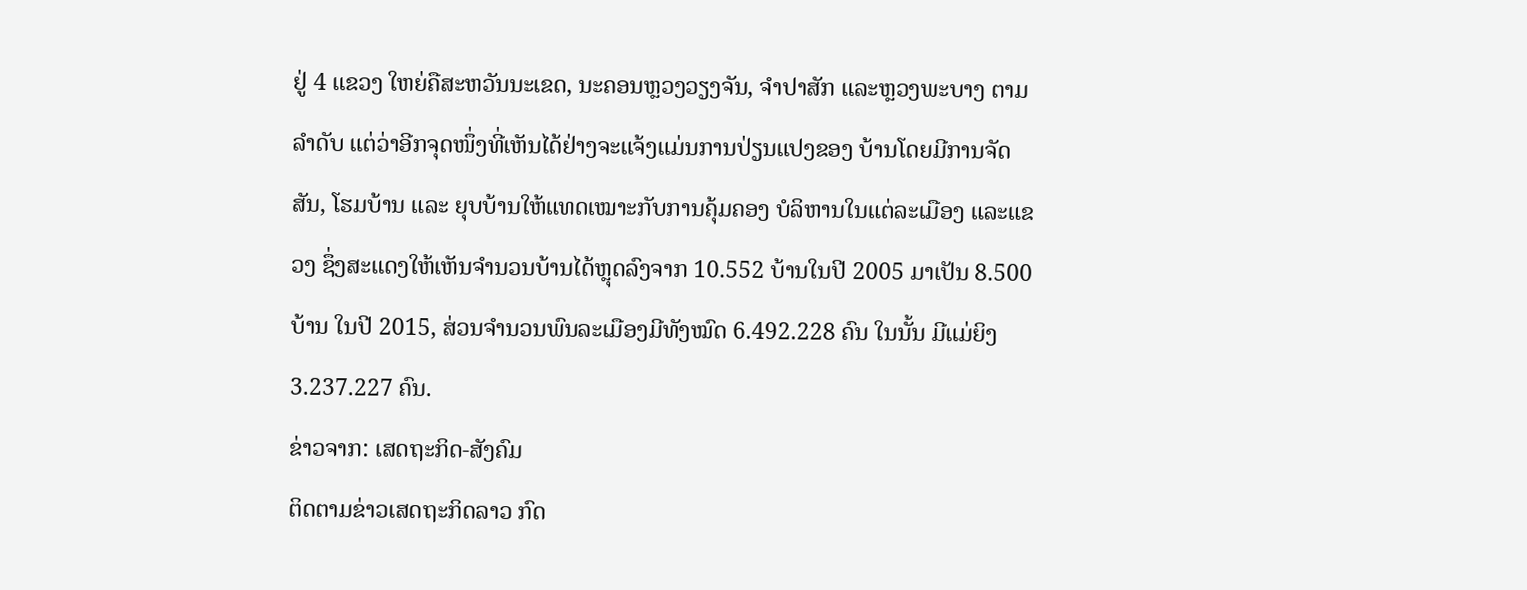ຢູ່ 4 ແຂວງ ໃຫຍ່ຄືສະຫວັນນະເຂດ, ນະຄອນຫຼວງວຽງຈັນ, ຈຳປາສັກ ແລະຫຼວງພະບາງ ຕາມລຳດັບ ແຕ່ວ່າອີກຈຸດໜຶ່ງທີ່ເຫັນໄດ້ຢ່າງຈະແຈ້ງແມ່ນການປ່ຽນແປງຂອງ ບ້ານໂດຍມີການຈັດສັນ, ໂຮມບ້ານ ແລະ ຍຸບບ້ານໃຫ້ແທດເໝາະກັບການຄຸ້ມຄອງ ບໍລິຫານໃນແຕ່ລະເມືອງ ແລະແຂວງ ຊຶ່ງສະແດງໃຫ້ເຫັນຈຳນວນບ້ານໄດ້ຫຼຸດລົງຈາກ 10.552 ບ້ານໃນປີ 2005 ມາເປັນ 8.500 ບ້ານ ໃນປີ 2015, ສ່ວນຈຳນວນພົນລະເມືອງມີທັງໝົດ 6.492.228 ຄົນ ໃນນັ້ນ ມີແມ່ຍິງ 3.237.227 ຄົນ.
ຂ່າວຈາກ: ເສດຖະກິດ-ສັງຄົມ
ຕິດຕາມຂ່າວເສດຖະກິດລາວ ກົດ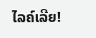ໄລຄ໌ເລີຍ!